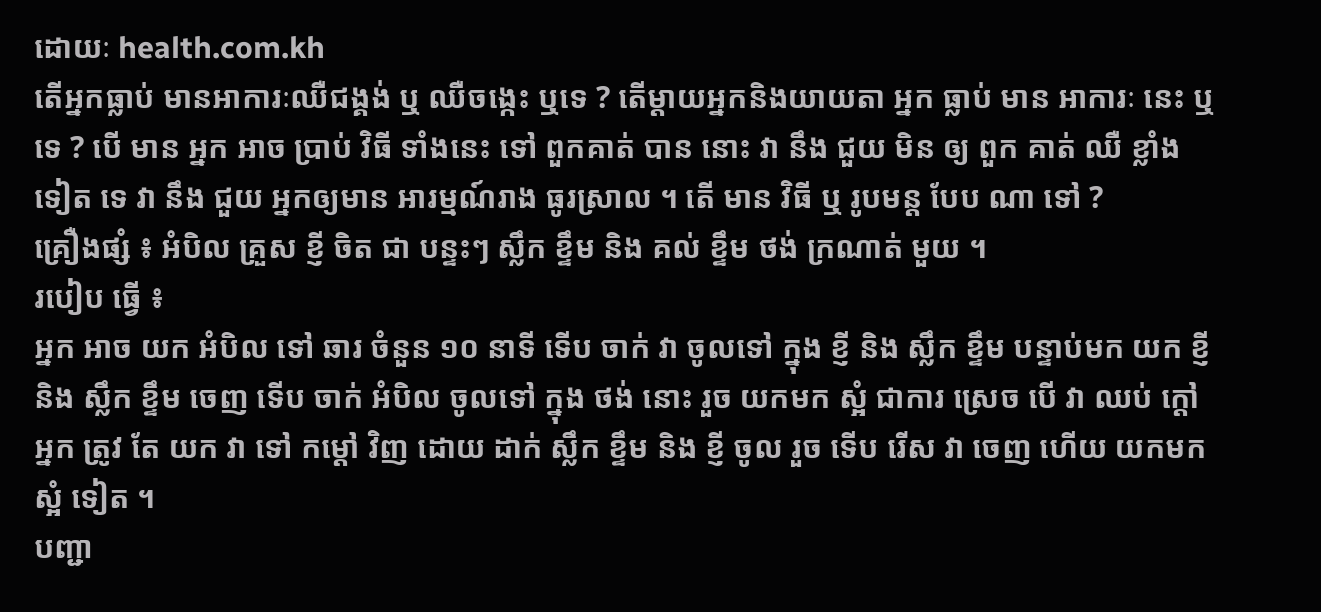ដោយៈ health.com.kh
តើអ្នកធ្លាប់ មានអាការៈឈឺជង្គង់ ឬ ឈឺចង្កេះ ឬទេ ? តើម្តាយអ្នកនិងយាយតា អ្នក ធ្លាប់ មាន អាការៈ នេះ ឬ ទេ ? បើ មាន អ្នក អាច ប្រាប់ វិធី ទាំងនេះ ទៅ ពួកគាត់ បាន នោះ វា នឹង ជួយ មិន ឲ្យ ពួក គាត់ ឈឺ ខ្លាំង ទៀត ទេ វា នឹង ជួយ អ្នកឲ្យមាន អារម្មណ៍រាង ធូរស្រាល ។ តើ មាន វិធី ឬ រូបមន្ត បែប ណា ទៅ ?
គ្រឿងផ្សំ ៖ អំបិល គ្រួស ខ្ញី ចិត ជា បន្ទះៗ ស្លឹក ខ្ទឹម និង គល់ ខ្ទឹម ថង់ ក្រណាត់ មួយ ។
របៀប ធ្វើ ៖
អ្នក អាច យក អំបិល ទៅ ឆារ ចំនួន ១០ នាទី ទើប ចាក់ វា ចូលទៅ ក្នុង ខ្ញី និង ស្លឹក ខ្ទឹម បន្ទាប់មក យក ខ្ញី និង ស្លឹក ខ្ទឹម ចេញ ទើប ចាក់ អំបិល ចូលទៅ ក្នុង ថង់ នោះ រួច យកមក ស្អំ ជាការ ស្រេច បើ វា ឈប់ ក្តៅ អ្នក ត្រូវ តែ យក វា ទៅ កម្តៅ វិញ ដោយ ដាក់ ស្លឹក ខ្ទឹម និង ខ្ញី ចូល រួច ទើប រើស វា ចេញ ហើយ យកមក ស្អំ ទៀត ។
បញ្ជា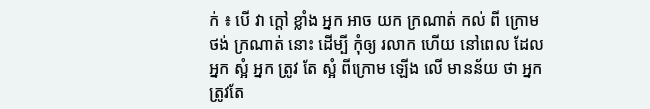ក់ ៖ បើ វា ក្តៅ ខ្លាំង អ្នក អាច យក ក្រណាត់ កល់ ពី ក្រោម ថង់ ក្រណាត់ នោះ ដើម្បី កុំឲ្យ រលាក ហើយ នៅពេល ដែល អ្នក ស្អំ អ្នក ត្រូវ តែ ស្អំ ពីក្រោម ឡើង លើ មានន័យ ថា អ្នក ត្រូវតែ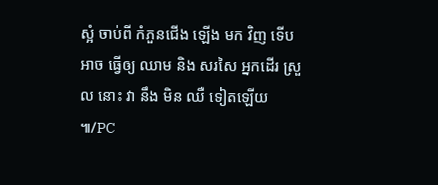ស្អំ ចាប់ពី កំភួនជើង ឡើង មក វិញ ទើប អាច ធ្វើឲ្យ ឈាម និង សរសៃ អ្នកដើរ ស្រួល នោះ វា នឹង មិន ឈឺ ទៀតឡើយ ៕/PC